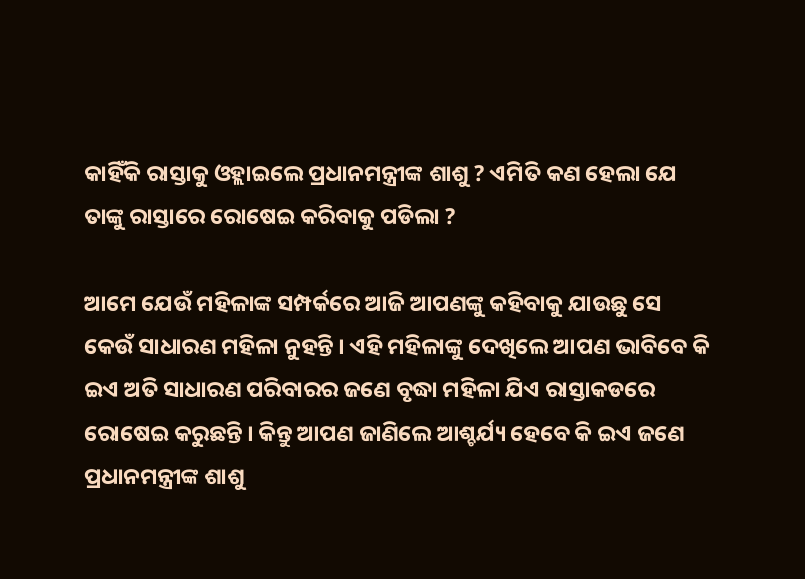କାହିଁକି ରାସ୍ତାକୁ ଓହ୍ଲାଇଲେ ପ୍ରଧାନମନ୍ତ୍ରୀଙ୍କ ଶାଶୁ ? ଏମିତି କଣ ହେଲା ଯେ ତାଙ୍କୁ ରାସ୍ତାରେ ରୋଷେଇ କରିବାକୁ ପଡିଲା ?

ଆମେ ଯେଉଁ ମହିଳାଙ୍କ ସମ୍ପର୍କରେ ଆଜି ଆପଣଙ୍କୁ କହିବାକୁ ଯାଉଛୁ ସେ କେଉଁ ସାଧାରଣ ମହିଳା ନୁହନ୍ତି । ଏହି ମହିଳାଙ୍କୁ ଦେଖିଲେ ଆପଣ ଭାବିବେ କି ଇଏ ଅତି ସାଧାରଣ ପରିବାରର ଜଣେ ବୃଦ୍ଧା ମହିଳା ଯିଏ ରାସ୍ତାକଡରେ ରୋଷେଇ କରୁଛନ୍ତି । କିନ୍ତୁ ଆପଣ ଜାଣିଲେ ଆଶ୍ଚର୍ଯ୍ୟ ହେବେ କି ଇଏ ଜଣେ ପ୍ରଧାନମନ୍ତ୍ରୀଙ୍କ ଶାଶୁ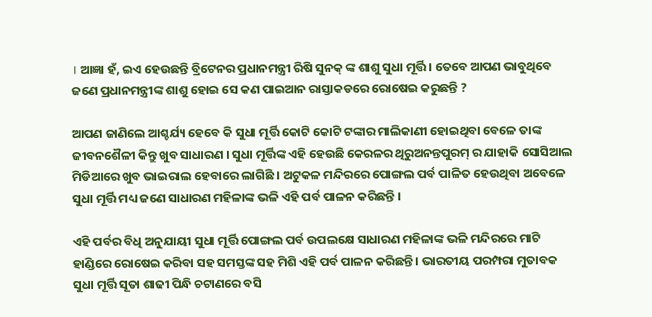। ଆଜ୍ଞା ହଁ, ଇଏ ହେଉଛନ୍ତି ବ୍ରିଟେନର ପ୍ରଧାନମନ୍ତ୍ରୀ ରିଷି ସୁନକ୍ ଙ୍କ ଶାଶୁ ସୁଧା ମୂର୍ତ୍ତି । ତେବେ ଆପଣ ଭାବୁଥିବେ ଜଣେ ପ୍ରଧାନମନ୍ତ୍ରୀଙ୍କ ଶାଶୁ ହୋଇ ସେ କଣ ପାଇଆନ ରାସ୍ତାକଡରେ ରୋଷେଇ କରୁଛନ୍ତି ?

ଆପଣ ଜାଣିଲେ ଆଶ୍ଚର୍ଯ୍ୟ ହେବେ କି ସୁଧା ମୂର୍ତ୍ତି କୋଟି କୋଟି ଟଙ୍କାର ମାଲିକାଣୀ ହୋଇଥିବା ବେଳେ ତାଙ୍କ ଜୀବନଶୈଳୀ କିନ୍ତୁ ଖୁବ ସାଧାରଣ । ସୁଧା ମୂର୍ତ୍ତିଙ୍କ ଏହି ହେଉଛି କେରଳର ଥିରୁଅନନ୍ତପୁରମ୍ ର ଯାହାକି ସୋସିଆଲ ମିଡିଆରେ ଖୁବ ଭାଇରାଲ ହେବାରେ ଲାଗିଛି । ଅଟୁକଳ ମନ୍ଦିରରେ ପୋଙ୍ଗଲ ପର୍ବ ପାଳିତ ହେଉଥିବା ଅବେଳେ ସୁଧା ମୂର୍ତ୍ତି ମଧ୍ୟ ଜଣେ ସାଧାରଣ ମହିଳାଙ୍କ ଭଳି ଏହି ପର୍ବ ପାଳନ କରିଛନ୍ତି ।

ଏହି ପର୍ବର ବିଧି ଅନୁଯାୟୀ ସୁଧା ମୂର୍ତ୍ତି ପୋଙ୍ଗଲ ପର୍ବ ଉପଲକ୍ଷେ ସାଧାରଣ ମହିଳାଙ୍କ ଭଳି ମନ୍ଦିରରେ ମାଟି ହାଣ୍ଡିରେ ରୋଷେଇ କରିବା ସହ ସମସ୍ତଙ୍କ ସହ ମିଶି ଏହି ପର୍ବ ପାଳନ କରିଛନ୍ତି । ଭାରତୀୟ ପରମ୍ପରା ମୁତାବକ ସୁଧା ମୂର୍ତ୍ତି ସୂତା ଶାଢୀ ପିନ୍ଧି ଚଟାଣରେ ବସି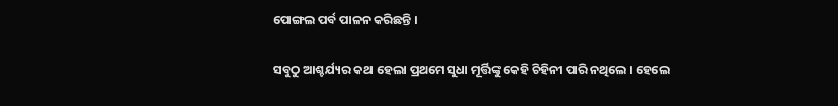ପୋଙ୍ଗଲ ପର୍ବ ପାଳନ କରିଛନ୍ତି ।

ସବୁଠୁ ଆଶ୍ଚର୍ଯ୍ୟର କଥା ହେଲା ପ୍ରଥମେ ସୁଧା ମୂର୍ତ୍ତିଙ୍କୁ କେହି ଚିହିନୀ ପାରି ନଥିଲେ । ହେଲେ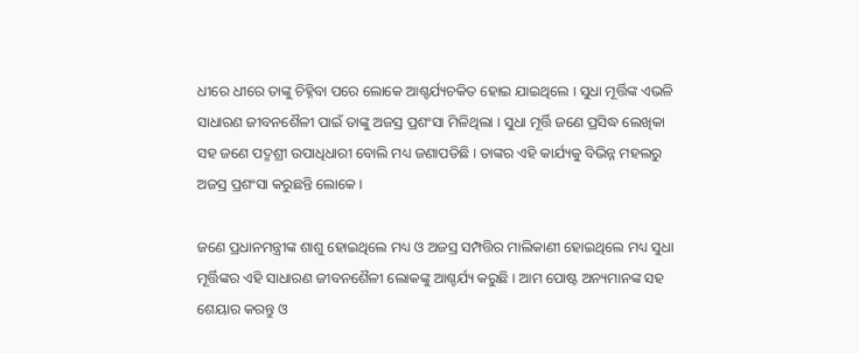ଧୀରେ ଧୀରେ ତାଙ୍କୁ ଚିହ୍ନିବା ପରେ ଲୋକେ ଆଶ୍ଚର୍ଯ୍ୟଚକିତ ହୋଇ ଯାଇଥିଲେ । ସୁଧା ମୂର୍ତ୍ତିଙ୍କ ଏଭଳି ସାଧାରଣ ଜୀବନଶୈଳୀ ପାଇଁ ତାଙ୍କୁ ଅଜସ୍ର ପ୍ରଶଂସା ମିଳିଥିଲା । ସୁଧା ମୂର୍ତ୍ତି ଜଣେ ପ୍ରସିଦ୍ଧ ଲେଖିକା ସହ ଜଣେ ପଦ୍ମଶ୍ରୀ ଉପାଧିଧାରୀ ବୋଲି ମଧ୍ୟ ଜଣାପଡିଛି । ତାଙ୍କର ଏହି କାର୍ଯ୍ୟକୁ ବିଭିନ୍ନ ମହଲରୁ ଅଜସ୍ର ପ୍ରଶଂସା କରୁଛନ୍ତି ଲୋକେ ।

ଜଣେ ପ୍ରଧାନମନ୍ତ୍ରୀଙ୍କ ଶାଶୁ ହୋଇଥିଲେ ମଧ୍ୟ ଓ ଅଜସ୍ର ସମ୍ପତ୍ତିର ମାଲିକାଣୀ ହୋଇଥିଲେ ମଧ୍ୟ ସୁଧା ମୂର୍ତ୍ତିଙ୍କର ଏହି ସାଧାରଣ ଜୀବନଶୈଳୀ ଲୋକଙ୍କୁ ଆଶ୍ଚର୍ଯ୍ୟ କରୁଛି । ଆମ ପୋଷ୍ଟ ଅନ୍ୟମାନଙ୍କ ସହ ଶେୟାର କରନ୍ତୁ ଓ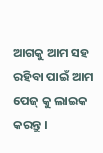ଆଗକୁ ଆମ ସହ ରହିବା ପାଇଁ ଆମ ପେଜ୍ କୁ ଲାଇକ କରନ୍ତୁ ।